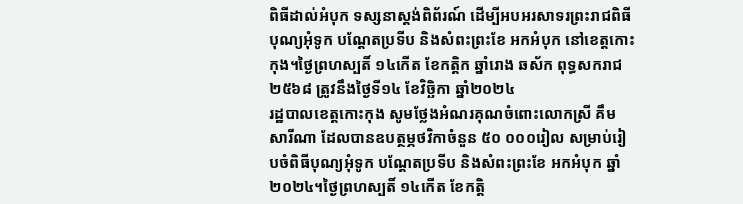ពិធីដាល់អំបុក ទស្សនាស្តង់ពិព័រណ៍ ដើម្បីអបអរសាទរព្រះរាជពិធីបុណ្យអុំទូក បណ្ដែតប្រទីប និងសំពះព្រះខែ អកអំបុក នៅខេត្តកោះកុង។ថ្ងៃព្រហស្បតិ៍ ១៤កើត ខែកត្តិក ឆ្នាំរោង ឆស័ក ពុទ្ធសករាជ ២៥៦៨ ត្រូវនឹងថ្ងៃទី១៤ ខែវិច្ឆិកា ឆ្នាំ២០២៤
រដ្ឋបាលខេត្តកោះកុង សូមថ្លែងអំណរគុណចំពោះលោកស្រី គឹម សារីណា ដែលបានឧបត្ថម្ភថវិកាចំនួន ៥០ ០០០រៀល សម្រាប់រៀបចំពិធីបុណ្យអុំទូក បណ្តែតប្រទីប និងសំពះព្រះខែ អកអំបុក ឆ្នាំ២០២៤។ថ្ងៃព្រហស្បតិ៍ ១៤កើត ខែកត្តិ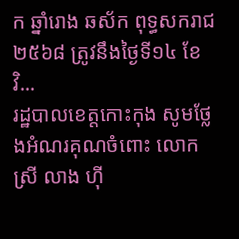ក ឆ្នាំរោង ឆស័ក ពុទ្ធសករាជ ២៥៦៨ ត្រូវនឹងថ្ងៃទី១៤ ខែវិ...
រដ្ឋបាលខេត្តកោះកុង សូមថ្លែងអំណរគុណចំពោះ លោកស្រី លាង ហ៊ី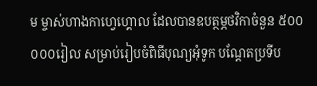ម ម្ចាស់ហាងកាហ្វេហ្គោល ដែលបានឧបត្ថម្ភថវិកាចំនួន ៥០០ ០០០រៀល សម្រាប់រៀបចំពិធីបុណ្យអុំទូក បណ្តែតប្រទីប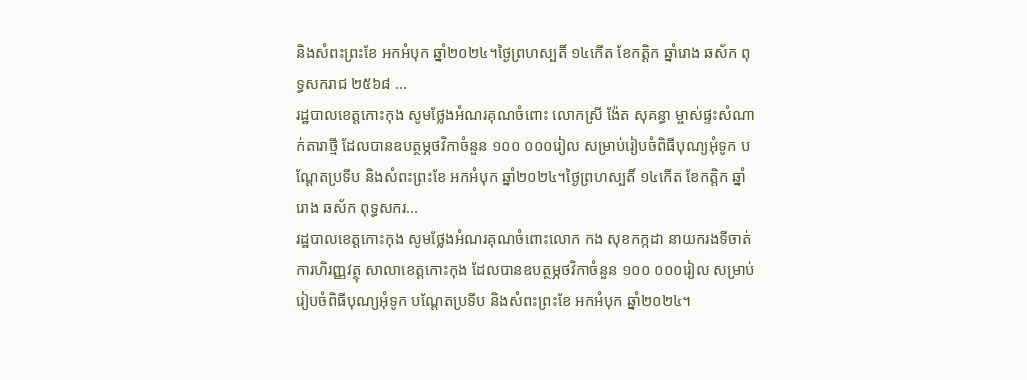និងសំពះព្រះខែ អកអំបុក ឆ្នាំ២០២៤។ថ្ងៃព្រហស្បតិ៍ ១៤កើត ខែកត្តិក ឆ្នាំរោង ឆស័ក ពុទ្ធសករាជ ២៥៦៨ ...
រដ្ឋបាលខេត្តកោះកុង សូមថ្លែងអំណរគុណចំពោះ លោកស្រី ង៉ែត សុគន្ធា ម្ចាស់ផ្ទះសំណាក់តារាថ្មី ដែលបានឧបត្ថម្ភថវិកាចំនួន ១០០ ០០០រៀល សម្រាប់រៀបចំពិធីបុណ្យអុំទូក បណ្តែតប្រទីប និងសំពះព្រះខែ អកអំបុក ឆ្នាំ២០២៤។ថ្ងៃព្រហស្បតិ៍ ១៤កើត ខែកត្តិក ឆ្នាំរោង ឆស័ក ពុទ្ធសករ...
រដ្ឋបាលខេត្តកោះកុង សូមថ្លែងអំណរគុណចំពោះលោក កង សុខកក្កដា នាយករងទីចាត់ការហិរញ្ញវត្ថុ សាលាខេត្តកោះកុង ដែលបានឧបត្ថម្ភថវិកាចំនួន ១០០ ០០០រៀល សម្រាប់រៀបចំពិធីបុណ្យអុំទូក បណ្តែតប្រទីប និងសំពះព្រះខែ អកអំបុក ឆ្នាំ២០២៤។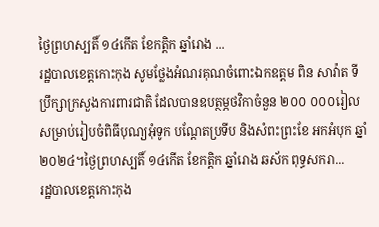ថ្ងៃព្រហស្បតិ៍ ១៤កើត ខែកត្តិក ឆ្នាំរោង ...
រដ្ឋបាលខេត្តកោះកុង សូមថ្លែងអំណរគុណចំពោះឯកឧត្តម ពិន សាវ៉ាត ទីប្រឹក្សាក្រសួងការពារជាតិ ដែលបានឧបត្ថម្ភថវិកាចំនួន ២០០ ០០០រៀល សម្រាប់រៀបចំពិធីបុណ្យអុំទូក បណ្តែតប្រទីប និងសំពះព្រះខែ អកអំបុក ឆ្នាំ២០២៤។ថ្ងៃព្រហស្បតិ៍ ១៤កើត ខែកត្តិក ឆ្នាំរោង ឆស័ក ពុទ្ធសករា...
រដ្ឋបាលខេត្តកោះកុង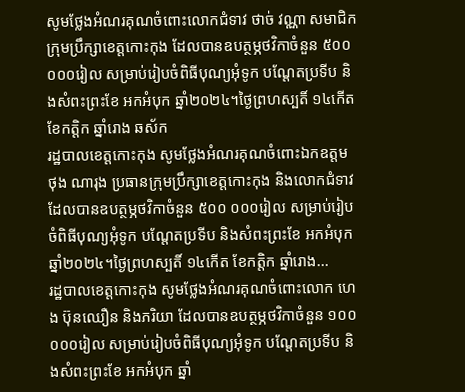សូមថ្លែងអំណរគុណចំពោះលោកជំទាវ ថាច់ វណ្ណា សមាជិកក្រុមប្រឹក្សាខេត្តកោះកុង ដែលបានឧបត្ថម្ភថវិកាចំនួន ៥០០ ០០០រៀល សម្រាប់រៀបចំពិធីបុណ្យអុំទូក បណ្តែតប្រទីប និងសំពះព្រះខែ អកអំបុក ឆ្នាំ២០២៤។ថ្ងៃព្រហស្បតិ៍ ១៤កើត ខែកត្តិក ឆ្នាំរោង ឆស័ក
រដ្ឋបាលខេត្តកោះកុង សូមថ្លែងអំណរគុណចំពោះឯកឧត្តម ថុង ណារុង ប្រធានក្រុមប្រឹក្សាខេត្តកោះកុង និងលោកជំទាវ ដែលបានឧបត្ថម្ភថវិកាចំនួន ៥០០ ០០០រៀល សម្រាប់រៀបចំពិធីបុណ្យអុំទូក បណ្តែតប្រទីប និងសំពះព្រះខែ អកអំបុក ឆ្នាំ២០២៤។ថ្ងៃព្រហស្បតិ៍ ១៤កើត ខែកត្តិក ឆ្នាំរោង...
រដ្ឋបាលខេត្តកោះកុង សូមថ្លែងអំណរគុណចំពោះលោក ហេង ប៊ុនឈឿន និងភរិយា ដែលបានឧបត្ថម្ភថវិកាចំនួន ១០០ ០០០រៀល សម្រាប់រៀបចំពិធីបុណ្យអុំទូក បណ្តែតប្រទីប និងសំពះព្រះខែ អកអំបុក ឆ្នាំ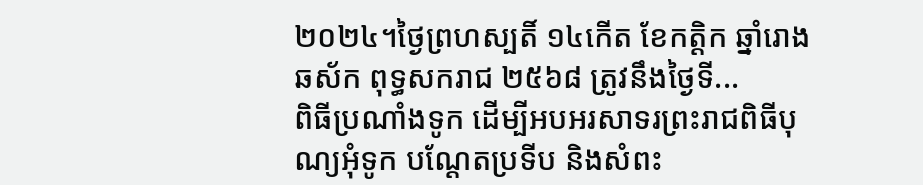២០២៤។ថ្ងៃព្រហស្បតិ៍ ១៤កើត ខែកត្តិក ឆ្នាំរោង ឆស័ក ពុទ្ធសករាជ ២៥៦៨ ត្រូវនឹងថ្ងៃទី...
ពិធីប្រណាំងទូក ដើម្បីអបអរសាទរព្រះរាជពិធីបុណ្យអុំទូក បណ្ដែតប្រទីប និងសំពះ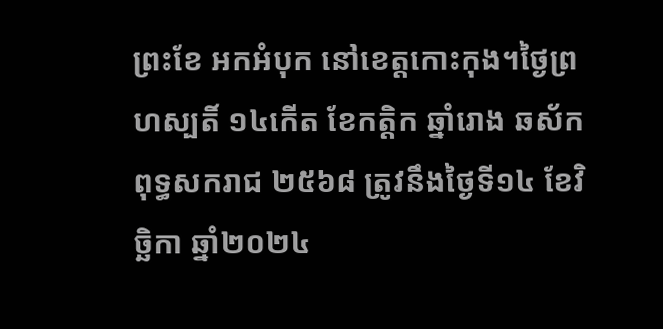ព្រះខែ អកអំបុក នៅខេត្តកោះកុង។ថ្ងៃព្រហស្បតិ៍ ១៤កើត ខែកត្តិក ឆ្នាំរោង ឆស័ក ពុទ្ធសករាជ ២៥៦៨ ត្រូវនឹងថ្ងៃទី១៤ ខែវិច្ឆិកា ឆ្នាំ២០២៤